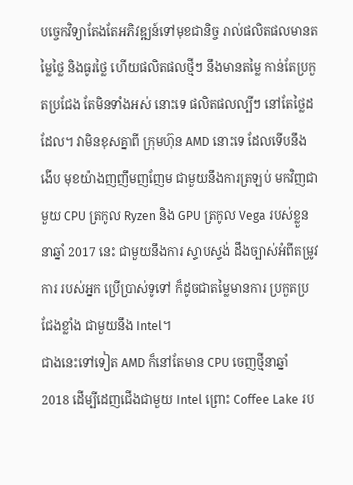បច្ចេកវិទ្យាតែងតែអភិវឌ្ឍន៍ទៅមុខជានិច្ច រាល់ផលិតផលមានតម្លៃថ្លៃ និងធូរថ្លៃ ហើយផលិតផលថ្មីៗ នឹងមានតម្លៃ កាន់តែប្រកួតប្រជែង តែមិនទាំងអស់ នោះទេ ផលិតផលល្បីៗ នៅតែថ្លៃដដែល។ វាមិនខុសគ្នាពី ក្រុមហ៊ុន AMD នោះទេ ដែលទើបនឹងងើប មុខយ៉ាងញញឹមញញែម ជាមួយនឹងការត្រឡប់ មកវិញជាមួយ CPU ត្រកូល Ryzen និង GPU ត្រកូល Vega របស់ខ្លួននាឆ្នាំ 2017 នេះ ជាមួយនឹងការ ស្ទាបស្ទង់ ដឹងច្បាស់អំពីតម្រូវការ របស់អ្នក ប្រើប្រាស់ទូទៅ ក៏ដូចជាតម្លៃមានការ ប្រកួតប្រជែងខ្លាំង ជាមួយនឹង Intel។
ជាងនេះទៅទៀត AMD ក៏នៅតែមាន CPU ចេញថ្មីនាឆ្នាំ 2018 ដើម្បីដេញជើងជាមួយ Intel ព្រោះ Coffee Lake រប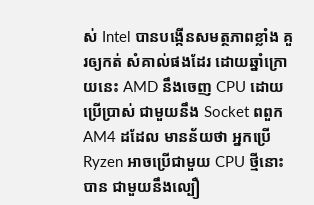ស់ Intel បានបង្កើនសមត្ថភាពខ្លាំង គួរឲ្យកត់ សំគាល់ផងដែរ ដោយឆ្នាំក្រោយនេះ AMD នឹងចេញ CPU ដោយប្រើប្រាស់ ជាមួយនឹង Socket ពពួក AM4 ដដែល មានន័យថា អ្នកប្រើ Ryzen អាចប្រើជាមួយ CPU ថ្មីនោះបាន ជាមួយនឹងល្បឿ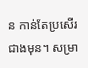ន កាន់តែប្រសើរ ជាងមុន។ សម្រា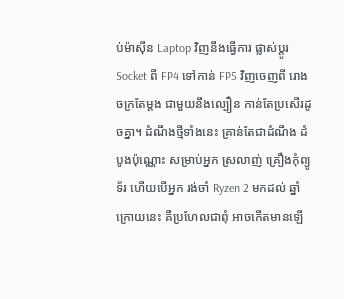ប់ម៉ាស៊ីន Laptop វិញនឹងធ្វើការ ផ្លាស់ប្ដូរ Socket ពី FP4 ទៅកាន់ FP5 វិញចេញពី រោងចក្រតែម្ដង ជាមួយនឹងល្បឿន កាន់តែប្រសើរដូចគ្នា។ ដំណឹងថ្មីទាំងនេះ គ្រាន់តែជាដំណឹង ដំបូងប៉ុណ្ណោះ សម្រាប់អ្នក ស្រលាញ់ គ្រឿងកុំព្យូទ័រ ហើយបើអ្នក រង់ចាំ Ryzen 2 មកដល់ ឆ្នាំក្រោយនេះ គឺប្រហែលជាពុំ អាចកើតមានឡើ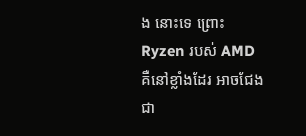ង នោះទេ ព្រោះ Ryzen របស់ AMD គឺនៅខ្លាំងដែរ អាចជែងជា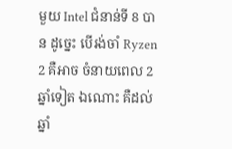មួយ Intel ជំនាន់ទី 8 បាន ដូច្នេះ បើរង់ចាំ Ryzen 2 គឺអាច ចំនាយពេល 2 ឆ្នាំទៀត ឯណោះ គឺដល់ឆ្នាំ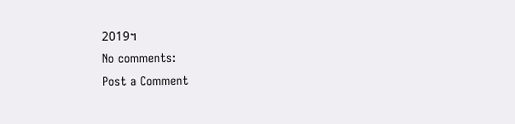2019។
No comments:
Post a Comment